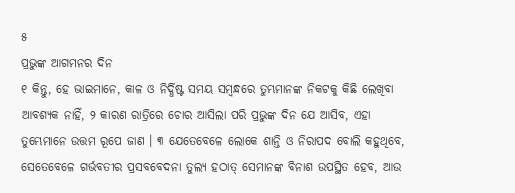୫
ପ୍ରଭୁଙ୍କ ଆଗମନର ଦିନ
୧ କିନ୍ତୁ, ହେ ଭାଇମାନେ, କାଳ ଓ ନିର୍ଦ୍ଧିଷ୍ଟ ସମୟ ସମ୍ବନ୍ଧରେ ତୁମ୍ଭମାନଙ୍କ ନିକଟକୁ କିଛି ଲେଖିବା ଆବଶ୍ୟକ ନାହିଁ, ୨ କାରଣ ରାତ୍ରିରେ ଚୋର ଆସିଲା ପରି ପ୍ରଭୁଙ୍କ ଦିନ ଯେ ଆସିବ, ଏହା ତୁମ୍ଭେମାନେ ଉତ୍ତମ ରୂପେ ଜାଣ । ୩ ଯେତେବେଳେ ଲୋକେ ଶାନ୍ତି ଓ ନିରାପଦ ବୋଲି କହୁଥିବେ, ସେତେବେଳେ ଗର୍ଭବତୀର ପ୍ରସବବେଦନା ତୁଲ୍ୟ ହଠାତ୍ ସେମାନଙ୍କ ବିନାଶ ଉପସ୍ଥିତ ହେବ, ଆଉ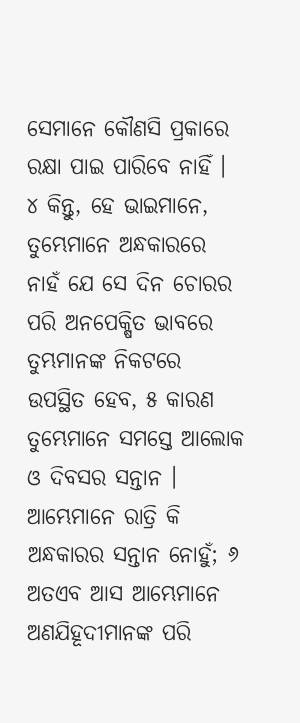ସେମାନେ କୌଣସି ପ୍ରକାରେ ରକ୍ଷା ପାଇ ପାରିବେ ନାହିଁ । ୪ କିନ୍ତୁ, ହେ ଭାଇମାନେ, ତୁମ୍ଭେମାନେ ଅନ୍ଧକାରରେ ନାହଁ ଯେ ସେ ଦିନ ଚୋରର ପରି ଅନପେକ୍ଷିତ ଭାବରେ ତୁମ୍ଭମାନଙ୍କ ନିକଟରେ ଉପସ୍ଥିତ ହେବ, ୫ କାରଣ ତୁମ୍ଭେମାନେ ସମସ୍ତେ ଆଲୋକ ଓ ଦିବସର ସନ୍ତାନ । ଆମ୍ଭେମାନେ ରାତ୍ରି କି ଅନ୍ଧକାରର ସନ୍ତାନ ନୋହୁଁ; ୬ ଅତଏବ ଆସ ଆମ୍ଭେମାନେ ଅଣଯିହୂଦୀମାନଙ୍କ ପରି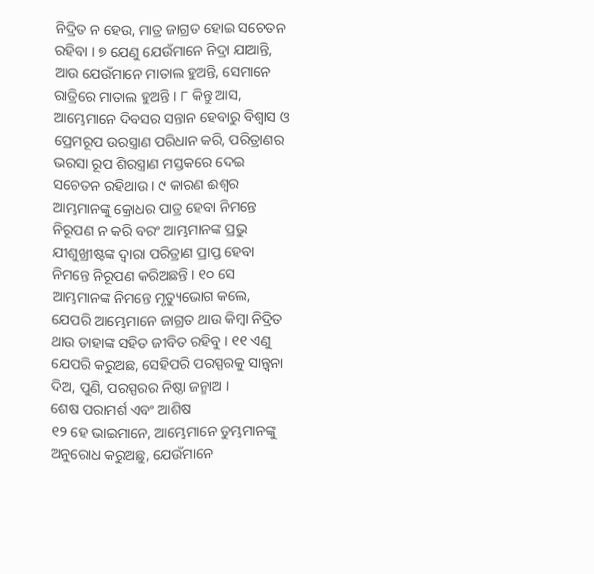ନିଦ୍ରିତ ନ ହେଉ, ମାତ୍ର ଜାଗ୍ରତ ହୋଇ ସଚେତନ ରହିବା । ୭ ଯେଣୁ ଯେଉଁମାନେ ନିଦ୍ରା ଯାଆନ୍ତି, ଆଉ ଯେଉଁମାନେ ମାତାଲ ହୁଅନ୍ତି, ସେମାନେ ରାତ୍ରିରେ ମାତାଲ ହୁଅନ୍ତି । ୮ କିନ୍ତୁ ଆସ, ଆମ୍ଭେମାନେ ଦିବସର ସନ୍ତାନ ହେବାରୁ ବିଶ୍ୱାସ ଓ ପ୍ରେମରୂପ ଉରସ୍ତ୍ରାଣ ପରିଧାନ କରି, ପରିତ୍ରାଣର ଭରସା ରୂପ ଶିରସ୍ତ୍ରାଣ ମସ୍ତକରେ ଦେଇ ସଚେତନ ରହିଥାଉ । ୯ କାରଣ ଈଶ୍ୱର ଆମ୍ଭମାନଙ୍କୁ କ୍ରୋଧର ପାତ୍ର ହେବା ନିମନ୍ତେ ନିରୂପଣ ନ କରି ବରଂ ଆମ୍ଭମାନଙ୍କ ପ୍ରଭୁ ଯୀଶୁଖ୍ରୀଷ୍ଟଙ୍କ ଦ୍ୱାରା ପରିତ୍ରାଣ ପ୍ରାପ୍ତ ହେବା ନିମନ୍ତେ ନିରୂପଣ କରିଅଛନ୍ତି । ୧୦ ସେ ଆମ୍ଭମାନଙ୍କ ନିମନ୍ତେ ମୃତ୍ୟୁଭୋଗ କଲେ, ଯେପରି ଆମ୍ଭେମାନେ ଜାଗ୍ରତ ଥାଉ କିମ୍ବା ନିଦ୍ରିତ ଥାଉ ତାହାଙ୍କ ସହିତ ଜୀବିତ ରହିବୁ । ୧୧ ଏଣୁ ଯେପରି କରୁଅଛ, ସେହିପରି ପରସ୍ପରକୁ ସାନ୍ତ୍ୱନା ଦିଅ, ପୁଣି, ପରସ୍ପରର ନିଷ୍ଠା ଜନ୍ମାଅ ।
ଶେଷ ପରାମର୍ଶ ଏବଂ ଆଶିଷ
୧୨ ହେ ଭାଇମାନେ, ଆମ୍ଭେମାନେ ତୁମ୍ଭମାନଙ୍କୁ ଅନୁରୋଧ କରୁଅଛୁ, ଯେଉଁମାନେ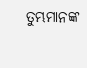ତୁମ୍ଭମାନଙ୍କ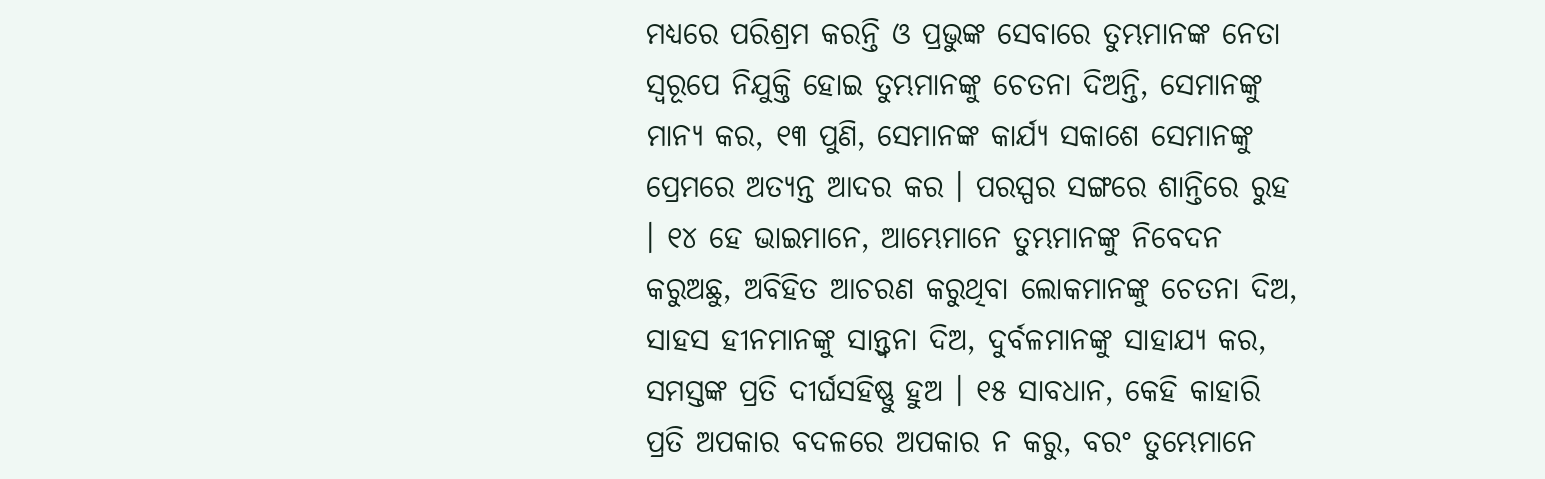ମଧ୍ୟରେ ପରିଶ୍ରମ କରନ୍ତି ଓ ପ୍ରଭୁଙ୍କ ସେବାରେ ତୁମ୍ଭମାନଙ୍କ ନେତା ସ୍ୱରୂପେ ନିଯୁକ୍ତି ହୋଇ ତୁମ୍ଭମାନଙ୍କୁ ଚେତନା ଦିଅନ୍ତି, ସେମାନଙ୍କୁ ମାନ୍ୟ କର, ୧୩ ପୁଣି, ସେମାନଙ୍କ କାର୍ଯ୍ୟ ସକାଶେ ସେମାନଙ୍କୁ ପ୍ରେମରେ ଅତ୍ୟନ୍ତ ଆଦର କର । ପରସ୍ପର ସଙ୍ଗରେ ଶାନ୍ତିରେ ରୁହ । ୧୪ ହେ ଭାଇମାନେ, ଆମ୍ଭେମାନେ ତୁମ୍ଭମାନଙ୍କୁ ନିବେଦନ କରୁଅଛୁ, ଅବିହିତ ଆଚରଣ କରୁଥିବା ଲୋକମାନଙ୍କୁ ଚେତନା ଦିଅ, ସାହସ ହୀନମାନଙ୍କୁ ସାନ୍ତ୍ୱନା ଦିଅ, ଦୁର୍ବଳମାନଙ୍କୁ ସାହାଯ୍ୟ କର, ସମସ୍ତଙ୍କ ପ୍ରତି ଦୀର୍ଘସହିଷ୍ଣୁ ହୁଅ । ୧୫ ସାବଧାନ, କେହି କାହାରି ପ୍ରତି ଅପକାର ବଦଳରେ ଅପକାର ନ କରୁ, ବରଂ ତୁମ୍ଭେମାନେ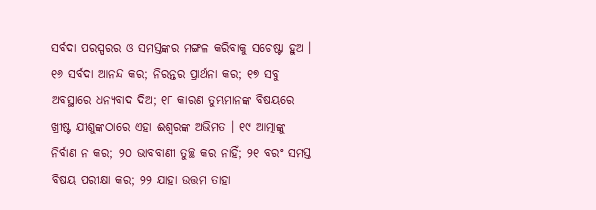ସର୍ବଦା ପରସ୍ପରର ଓ ସମସ୍ତଙ୍କର ମଙ୍ଗଳ କରିବାକୁ ସଚେଷ୍ଟା ହୁଅ । ୧୬ ସର୍ବଦା ଆନନ୍ଦ କର; ନିରନ୍ତର ପ୍ରାର୍ଥନା କର; ୧୭ ସବୁ ଅବସ୍ଥାରେ ଧନ୍ୟବାଦ ଦିଅ; ୧୮ କାରଣ ତୁମ୍ଭମାନଙ୍କ ବିଷୟରେ ଖ୍ରୀଷ୍ଟ ଯୀଶୁଙ୍କଠାରେ ଏହା ଈଶ୍ୱରଙ୍କ ଅଭିମତ । ୧୯ ଆତ୍ମାଙ୍କୁ ନିର୍ବାଣ ନ କର; ୨୦ ଭାବବାଣୀ ତୁଚ୍ଛ କର ନାହିଁ; ୨୧ ବରଂ ସମସ୍ତ ବିଷୟ ପରୀକ୍ଷା କର; ୨୨ ଯାହା ଉତ୍ତମ ତାହା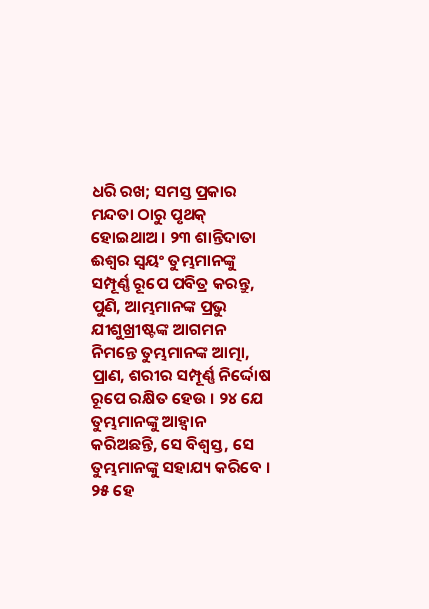ଧରି ରଖ; ସମସ୍ତ ପ୍ରକାର ମନ୍ଦତା ଠାରୁ ପୃଥକ୍ ହୋଇଥାଅ । ୨୩ ଶାନ୍ତିଦାତା ଈଶ୍ୱର ସ୍ୱୟଂ ତୁମ୍ଭମାନଙ୍କୁ ସମ୍ପୂର୍ଣ୍ଣ ରୂପେ ପବିତ୍ର କରନ୍ତୁ, ପୁଣି, ଆମ୍ଭମାନଙ୍କ ପ୍ରଭୁ ଯୀଶୁଖ୍ରୀଷ୍ଟଙ୍କ ଆଗମନ ନିମନ୍ତେ ତୁମ୍ଭମାନଙ୍କ ଆତ୍ମା, ପ୍ରାଣ, ଶରୀର ସମ୍ପୂର୍ଣ୍ଣ ନିର୍ଦ୍ଦୋଷ ରୂପେ ରକ୍ଷିତ ହେଉ । ୨୪ ଯେ ତୁମ୍ଭମାନଙ୍କୁ ଆହ୍ୱାନ କରିଅଛନ୍ତି, ସେ ବିଶ୍ୱସ୍ତ, ସେ ତୁମ୍ଭମାନଙ୍କୁ ସହାଯ୍ୟ କରିବେ । ୨୫ ହେ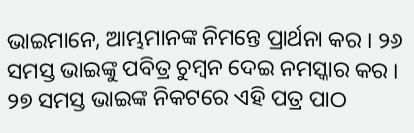ଭାଇମାନେ, ଆମ୍ଭମାନଙ୍କ ନିମନ୍ତେ ପ୍ରାର୍ଥନା କର । ୨୬ ସମସ୍ତ ଭାଇଙ୍କୁ ପବିତ୍ର ଚୁମ୍ବନ ଦେଇ ନମସ୍କାର କର । ୨୭ ସମସ୍ତ ଭାଇଙ୍କ ନିକଟରେ ଏହି ପତ୍ର ପାଠ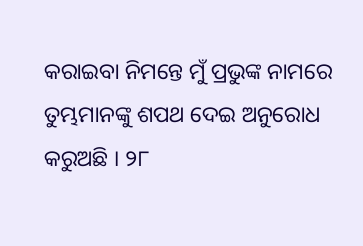କରାଇବା ନିମନ୍ତେ ମୁଁ ପ୍ରଭୁଙ୍କ ନାମରେ ତୁମ୍ଭମାନଙ୍କୁ ଶପଥ ଦେଇ ଅନୁରୋଧ କରୁଅଛି । ୨୮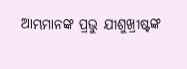ଆମ୍ଭମାନଙ୍କ ପ୍ରଭୁ ଯୀଶୁଖ୍ରୀଷ୍ଟଙ୍କ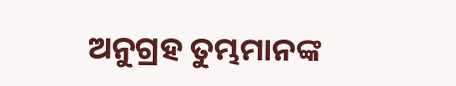ଅନୁଗ୍ରହ ତୁମ୍ଭମାନଙ୍କ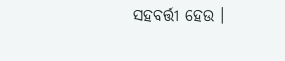ସହବର୍ତ୍ତୀ ହେଉ ।